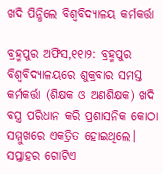ଖଦି ପିନ୍ଧିଲେ ବିଶ୍ୱବିଦ୍ୟାଳୟ କର୍ମକର୍ତ୍ତା

ବ୍ରହ୍ମପୁର ଅଫିସ,୧୧ା୨: ବ୍ରହ୍ମପୁର ବିଶ୍ୱବିଦ୍ୟାଳୟରେ ଶୁକ୍ରବାର ସମସ୍ତ କର୍ମକର୍ତ୍ତା (ଶିକ୍ଷକ ଓ ଅଣଶିକ୍ଷକ) ଖଦି ବସ୍ତ୍ର ପରିଧାନ କରି ପ୍ରଶାସନିକ କୋଠା ସମ୍ମୁଖରେ ଏକତ୍ରିତ ହୋଇଥିଲେ। ସପ୍ତାହର ଗୋଟିଏ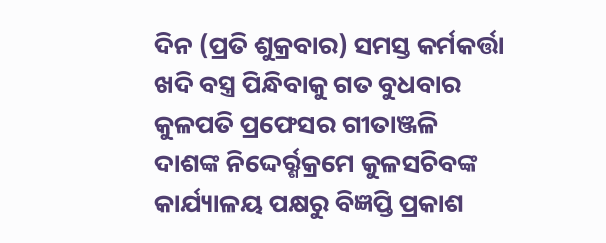ଦିନ (ପ୍ରତି ଶୁକ୍ରବାର) ସମସ୍ତ କର୍ମକର୍ତ୍ତା ଖଦି ବସ୍ତ୍ର ପିନ୍ଧିବାକୁ ଗତ ବୁଧବାର କୁଳପତି ପ୍ରଫେସର ଗୀତାଞ୍ଜଳି ଦାଶଙ୍କ ନିଦ୍ଦେର୍ର୍ଶକ୍ରମେ କୁଳସଚିବଙ୍କ କାର୍ଯ୍ୟାଳୟ ପକ୍ଷରୁ ବିଜ୍ଞପ୍ତି ପ୍ରକାଶ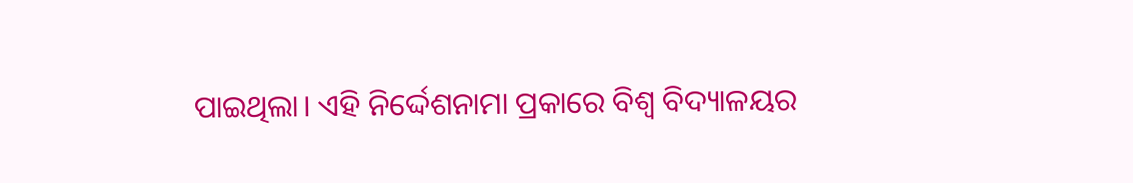ପାଇଥିଲା। ଏହି ନିର୍ଦ୍ଦେଶନାମା ପ୍ରକାରେ ବିଶ୍ୱ ବିଦ୍ୟାଳୟର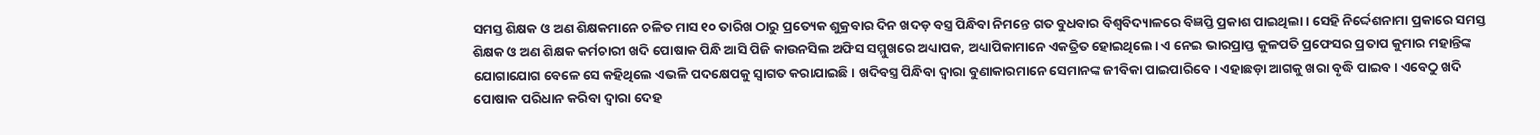ସମସ୍ତ ଶିକ୍ଷକ ଓ ଅଣ ଶିକ୍ଷକମାନେ ଚଳିତ ମାସ ୧୦ ତାରିଖ ଠାରୁ ପ୍ରତ୍ୟେକ ଶୁକ୍ରବାର ଦିନ ଖଦଡ଼ ବସ୍ତ୍ର ପିନ୍ଧିବା ନିମନ୍ତେ ଗତ ବୁଧବାର ବିଶ୍ୱବିଦ୍ୟାଳରେ ବିଜ୍ଞପ୍ତି ପ୍ରକାଶ ପାଇଥିଲା। ସେହି ନିର୍ଦ୍ଦେଶନାମା ପ୍ରକାରେ ସମସ୍ତ ଶିକ୍ଷକ ଓ ଅଣ ଶିକ୍ଷକ କର୍ମଚାରୀ ଖଦି ପୋଷାକ ପିନ୍ଧି ଆସି ପିଜି କାଉନସିଲ ଅଫିସ ସମ୍ମୁଖରେ ଅଧ୍ୟାପକ, ଅଧ୍ୟାପିକାମାନେ ଏକତ୍ରିତ ହୋଇଥିଲେ। ଏ ନେଇ ଭାରପ୍ରାପ୍ତ କୁଳପତି ପ୍ରଫେସର ପ୍ରତାପ କୁମାର ମହାନ୍ତିଙ୍କ ଯୋଗାଯୋଗ ବେଳେ ସେ କହିଥିଲେ ଏଭଳି ପଦକ୍ଷେପକୁ ସ୍ବାଗତ କରାଯାଇଛି। ଖଦିବସ୍ତ୍ର ପିନ୍ଧିବା ଦ୍ୱାରା ବୁଣାକାରମାନେ ସେମାନଙ୍କ ଜୀବିକା ପାଇପାରିବେ। ଏହାଛଡ଼ା ଆଗକୁ ଖରା ବୃଦ୍ଧି ପାଇବ। ଏବେଠୁ ଖଦି ପୋଷାକ ପରିଧାନ କରିବା ଦ୍ୱାରା ଦେହ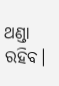ଥଣ୍ଡା ରହିବ।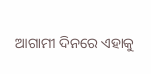ଆଗାମୀ ଦିନରେ ଏହାକୁ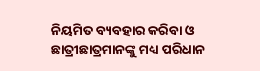ନିୟମିତ ବ୍ୟବହାର କରିବା ଓ ଛାତ୍ରୀଛାତ୍ରମାନଙ୍କୁ ମଧ୍ୟ ପରିଧାନ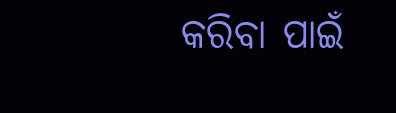କରିବା ପାଇଁ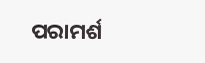ପରାମର୍ଶ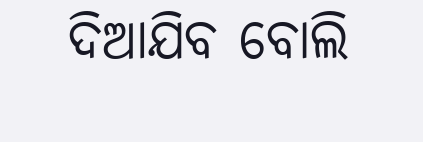ଦିଆଯିବ ବୋଲି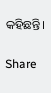କହିଛନ୍ତି।

Share